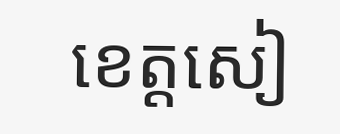ខេត្តសៀ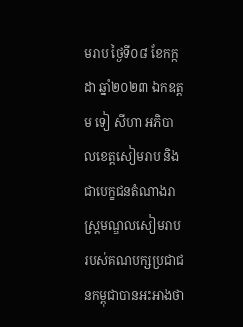មរាប ថ្ងៃទី០៨ ខែកក្កដា ឆ្នាំ២០២៣ ឯកឧត្តម ទៀ សីហា អភិបាលខេត្ដសៀមរាប និងជាបេក្ខជនតំណាងរាស្ត្រមណ្ឌលសៀមរាប របស់គណបក្សប្រជាជនកម្ពុជាបានអះអាងថា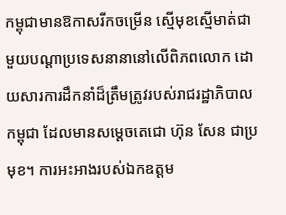កម្ពុជាមានឱកាសរីកចម្រើន ស្មើមុខស្មើមាត់ជាមួយបណ្តាប្រទេសនានានៅលើពិភពលោក ដោយសារការដឹកនាំដ៏ត្រឹមត្រូវរបស់រាជរដ្ឋាភិបាលកម្ពុជា ដែលមានសម្តេចតេជោ ហ៊ុន សែន ជាប្រមុខ។ ការអះអាងរបស់ឯកឧត្តម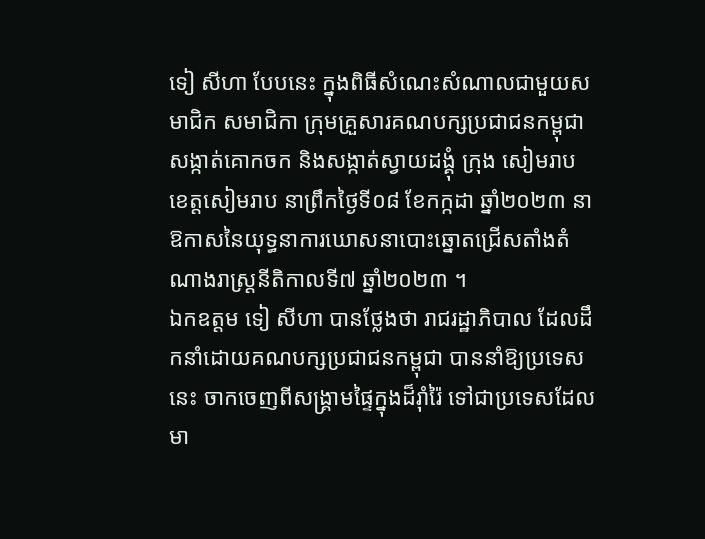ទៀ សីហា បែបនេះ ក្នុងពិធីសំណេះសំណាលជាមួយសមាជិក សមាជិកា ក្រុមគ្រួសារគណបក្សប្រជាជនកម្ពុជា សង្កាត់គោកចក និងសង្កាត់ស្វាយដង្គុំ ក្រុង សៀមរាប ខេត្តសៀមរាប នាព្រឹកថ្ងៃទី០៨ ខែកក្កដា ឆ្នាំ២០២៣ នាឱកាសនៃយុទ្ធនាការឃោសនាបោះឆ្នោតជ្រើសតាំងតំណាងរាស្ត្រនីតិកាលទី៧ ឆ្នាំ២០២៣ ។
ឯកឧត្តម ទៀ សីហា បានថ្លែងថា រាជរដ្ឋាភិបាល ដែលដឹកនាំដោយគណបក្សប្រជាជនកម្ពុជា បាននាំឱ្យប្រទេសនេះ ចាកចេញពីសង្គ្រាមផ្ទៃក្នុងដ៏រ៉ាំរ៉ៃ ទៅជាប្រទេសដែលមា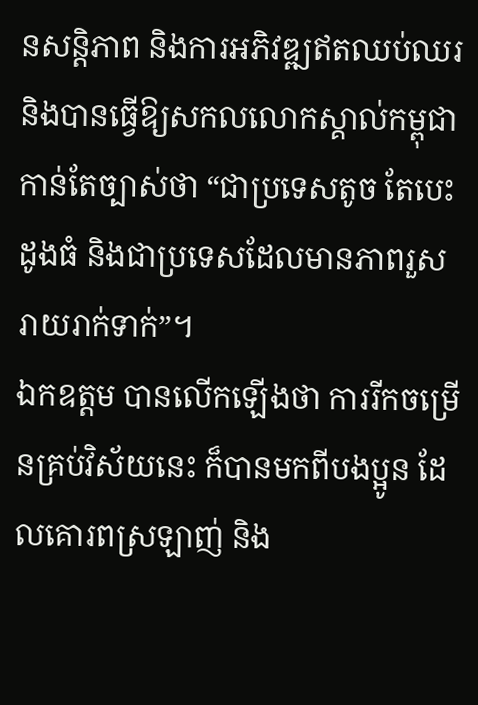នសន្តិភាព និងការអភិវឌ្ឍឥតឈប់ឈរ និងបានធ្វើឱ្យសកលលោកស្គាល់កម្ពុជាកាន់តែច្បាស់ថា “ជាប្រទេសតូច តែបេះដូងធំ និងជាប្រទេសដែលមានភាពរួសរាយរាក់ទាក់”។
ឯកឧត្តម បានលើកឡើងថា ការរីកចម្រើនគ្រប់វិស័យនេះ ក៏បានមកពីបងប្អូន ដែលគោរពស្រឡាញ់ និង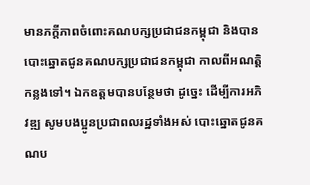មានភក្តីភាពចំពោះគណបក្សប្រជាជនកម្ពុជា និងបានបោះឆ្នោតជូនគណបក្សប្រជាជនកម្ពុជា កាលពីអណត្តិកន្លងទៅ។ ឯកឧត្ដមបានបន្ថែមថា ដូច្នេះ ដើម្បីការអភិវឌ្ឍ សូមបងប្អូនប្រជាពលរដ្ឋទាំងអស់ បោះឆ្នោតជូនគណប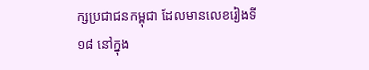ក្សប្រជាជនកម្ពុជា ដែលមានលេខរៀងទី១៨ នៅក្នុង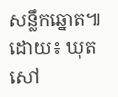សន្លឹកឆ្នោត៕ដោយ៖ ឃុត សៅ